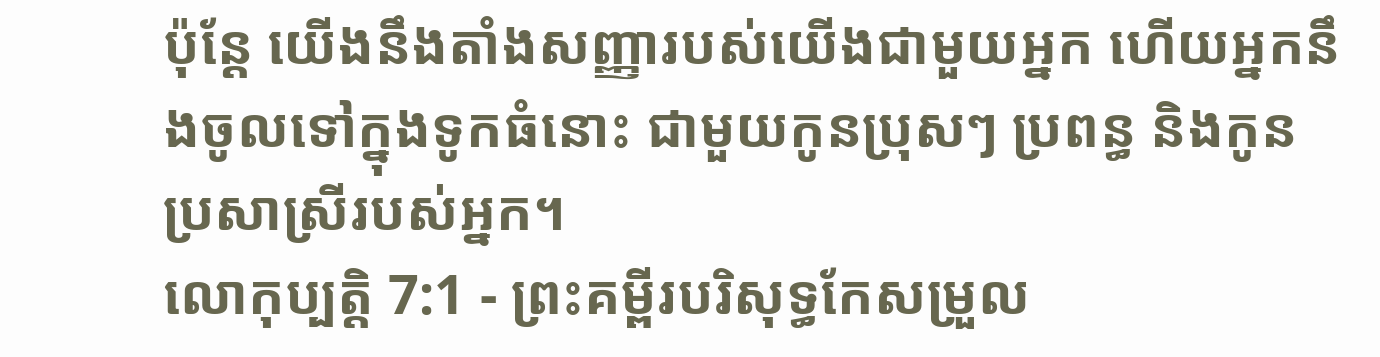ប៉ុន្ដែ យើងនឹងតាំងសញ្ញារបស់យើងជាមួយអ្នក ហើយអ្នកនឹងចូលទៅក្នុងទូកធំនោះ ជាមួយកូនប្រុសៗ ប្រពន្ធ និងកូនប្រសាស្រីរបស់អ្នក។
លោកុប្បត្តិ 7:1 - ព្រះគម្ពីរបរិសុទ្ធកែសម្រួល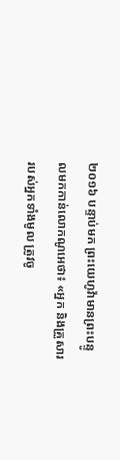២០១៦ បន្ទាប់មក ព្រះយេហូវ៉ាមានព្រះបន្ទូលមកកាន់លោកណូអេថា៖ «អ្នក និងគ្រួសាររបស់អ្នកទាំងមូល ត្រូវចូ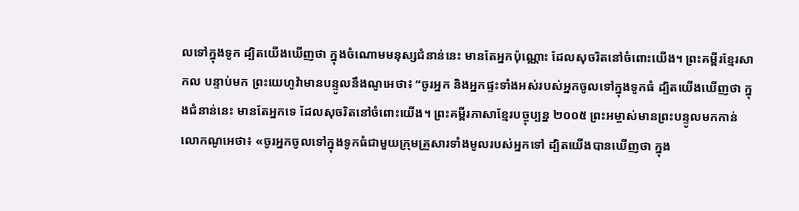លទៅក្នុងទូក ដ្បិតយើងឃើញថា ក្នុងចំណោមមនុស្សជំនាន់នេះ មានតែអ្នកប៉ុណ្ណោះ ដែលសុចរិតនៅចំពោះយើង។ ព្រះគម្ពីរខ្មែរសាកល បន្ទាប់មក ព្រះយេហូវ៉ាមានបន្ទូលនឹងណូអេថា៖ “ចូរអ្នក និងអ្នកផ្ទះទាំងអស់របស់អ្នកចូលទៅក្នុងទូកធំ ដ្បិតយើងឃើញថា ក្នុងជំនាន់នេះ មានតែអ្នកទេ ដែលសុចរិតនៅចំពោះយើង។ ព្រះគម្ពីរភាសាខ្មែរបច្ចុប្បន្ន ២០០៥ ព្រះអម្ចាស់មានព្រះបន្ទូលមកកាន់លោកណូអេថា៖ «ចូរអ្នកចូលទៅក្នុងទូកធំជាមួយក្រុមគ្រួសារទាំងមូលរបស់អ្នកទៅ ដ្បិតយើងបានឃើញថា ក្នុង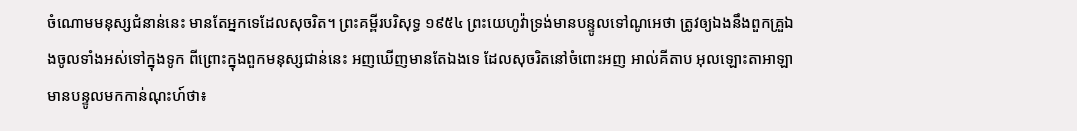ចំណោមមនុស្សជំនាន់នេះ មានតែអ្នកទេដែលសុចរិត។ ព្រះគម្ពីរបរិសុទ្ធ ១៩៥៤ ព្រះយេហូវ៉ាទ្រង់មានបន្ទូលទៅណូអេថា ត្រូវឲ្យឯងនឹងពួកគ្រួឯងចូលទាំងអស់ទៅក្នុងទូក ពីព្រោះក្នុងពួកមនុស្សជាន់នេះ អញឃើញមានតែឯងទេ ដែលសុចរិតនៅចំពោះអញ អាល់គីតាប អុលឡោះតាអាឡាមានបន្ទូលមកកាន់ណុះហ៍ថា៖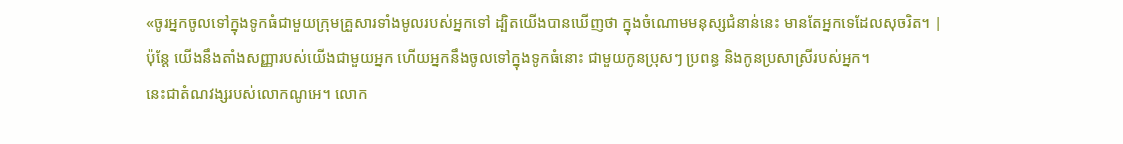«ចូរអ្នកចូលទៅក្នុងទូកធំជាមួយក្រុមគ្រួសារទាំងមូលរបស់អ្នកទៅ ដ្បិតយើងបានឃើញថា ក្នុងចំណោមមនុស្សជំនាន់នេះ មានតែអ្នកទេដែលសុចរិត។ |
ប៉ុន្ដែ យើងនឹងតាំងសញ្ញារបស់យើងជាមួយអ្នក ហើយអ្នកនឹងចូលទៅក្នុងទូកធំនោះ ជាមួយកូនប្រុសៗ ប្រពន្ធ និងកូនប្រសាស្រីរបស់អ្នក។
នេះជាតំណវង្សរបស់លោកណូអេ។ លោក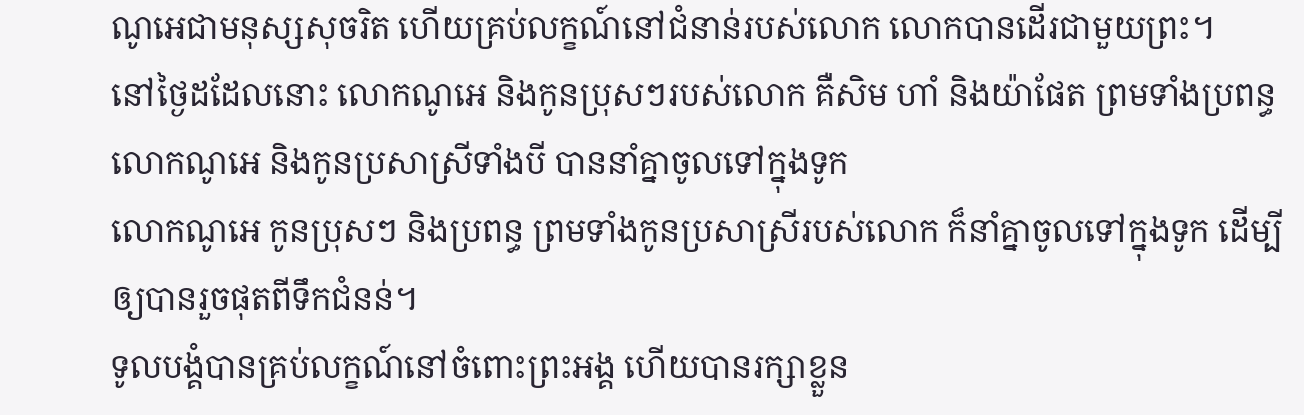ណូអេជាមនុស្សសុចរិត ហើយគ្រប់លក្ខណ៍នៅជំនាន់របស់លោក លោកបានដើរជាមួយព្រះ។
នៅថ្ងៃដដែលនោះ លោកណូអេ និងកូនប្រុសៗរបស់លោក គឺសិម ហាំ និងយ៉ាផែត ព្រមទាំងប្រពន្ធលោកណូអេ និងកូនប្រសាស្រីទាំងបី បាននាំគ្នាចូលទៅក្នុងទូក
លោកណូអេ កូនប្រុសៗ និងប្រពន្ធ ព្រមទាំងកូនប្រសាស្រីរបស់លោក ក៏នាំគ្នាចូលទៅក្នុងទូក ដើម្បីឲ្យបានរួចផុតពីទឹកជំនន់។
ទូលបង្គំបានគ្រប់លក្ខណ៍នៅចំពោះព្រះអង្គ ហើយបានរក្សាខ្លួន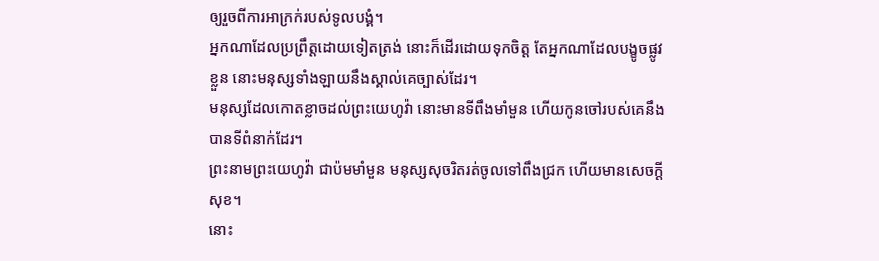ឲ្យរួចពីការអាក្រក់របស់ទូលបង្គំ។
អ្នកណាដែលប្រព្រឹត្តដោយទៀតត្រង់ នោះក៏ដើរដោយទុកចិត្ត តែអ្នកណាដែលបង្ខូចផ្លូវខ្លួន នោះមនុស្សទាំងឡាយនឹងស្គាល់គេច្បាស់ដែរ។
មនុស្សដែលកោតខ្លាចដល់ព្រះយេហូវ៉ា នោះមានទីពឹងមាំមួន ហើយកូនចៅរបស់គេនឹងបានទីពំនាក់ដែរ។
ព្រះនាមព្រះយេហូវ៉ា ជាប៉មមាំមួន មនុស្សសុចរិតរត់ចូលទៅពឹងជ្រក ហើយមានសេចក្ដីសុខ។
នោះ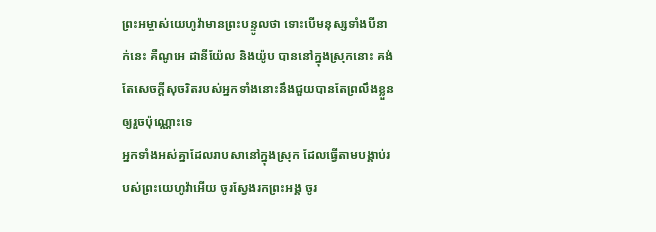ព្រះអម្ចាស់យេហូវ៉ាមានព្រះបន្ទូលថា ទោះបើមនុស្សទាំងបីនាក់នេះ គឺណូអេ ដានីយ៉ែល និងយ៉ូប បាននៅក្នុងស្រុកនោះ គង់តែសេចក្ដីសុចរិតរបស់អ្នកទាំងនោះនឹងជួយបានតែព្រលឹងខ្លួនឲ្យរួចប៉ុណ្ណោះទេ
អ្នកទាំងអស់គ្នាដែលរាបសានៅក្នុងស្រុក ដែលធ្វើតាមបង្គាប់របស់ព្រះយេហូវ៉ាអើយ ចូរស្វែងរកព្រះអង្គ ចូរ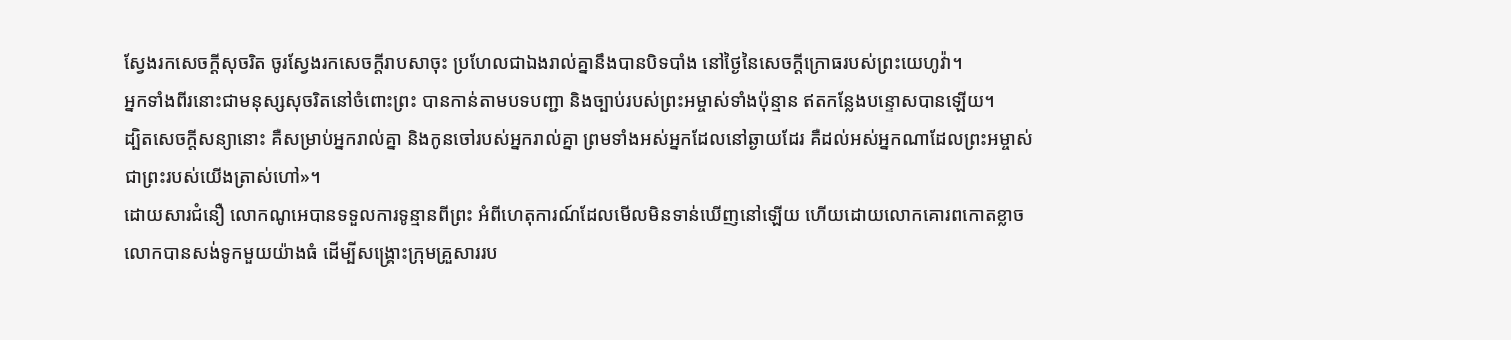ស្វែងរកសេចក្ដីសុចរិត ចូរស្វែងរកសេចក្ដីរាបសាចុះ ប្រហែលជាឯងរាល់គ្នានឹងបានបិទបាំង នៅថ្ងៃនៃសេចក្ដីក្រោធរបស់ព្រះយេហូវ៉ា។
អ្នកទាំងពីរនោះជាមនុស្សសុចរិតនៅចំពោះព្រះ បានកាន់តាមបទបញ្ជា និងច្បាប់របស់ព្រះអម្ចាស់ទាំងប៉ុន្មាន ឥតកន្លែងបន្ទោសបានឡើយ។
ដ្បិតសេចក្តីសន្យានោះ គឺសម្រាប់អ្នករាល់គ្នា និងកូនចៅរបស់អ្នករាល់គ្នា ព្រមទាំងអស់អ្នកដែលនៅឆ្ងាយដែរ គឺដល់អស់អ្នកណាដែលព្រះអម្ចាស់ជាព្រះរបស់យើងត្រាស់ហៅ»។
ដោយសារជំនឿ លោកណូអេបានទទួលការទូន្មានពីព្រះ អំពីហេតុការណ៍ដែលមើលមិនទាន់ឃើញនៅឡើយ ហើយដោយលោកគោរពកោតខ្លាច លោកបានសង់ទូកមួយយ៉ាងធំ ដើម្បីសង្គ្រោះក្រុមគ្រួសាររប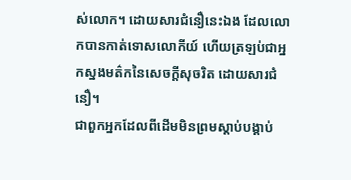ស់លោក។ ដោយសារជំនឿនេះឯង ដែលលោកបានកាត់ទោសលោកីយ៍ ហើយត្រឡប់ជាអ្នកស្នងមត៌កនៃសេចក្ដីសុចរិត ដោយសារជំនឿ។
ជាពួកអ្នកដែលពីដើមមិនព្រមស្តាប់បង្គាប់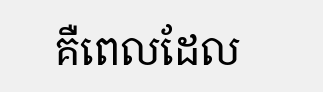គឺពេលដែល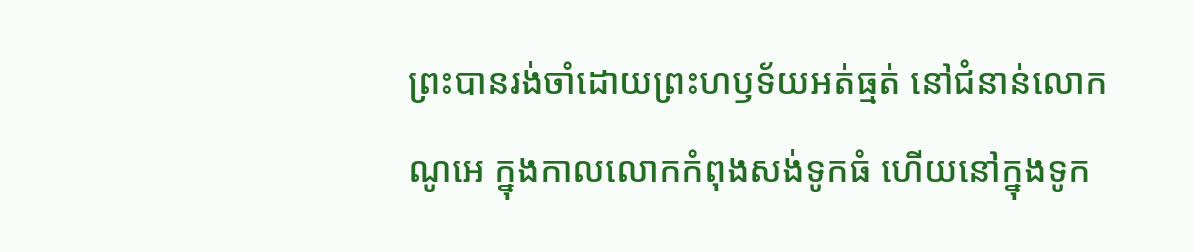ព្រះបានរង់ចាំដោយព្រះហឫទ័យអត់ធ្មត់ នៅជំនាន់លោកណូអេ ក្នុងកាលលោកកំពុងសង់ទូកធំ ហើយនៅក្នុងទូក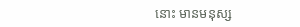នោះ មានមនុស្ស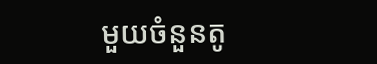មួយចំនួនតូ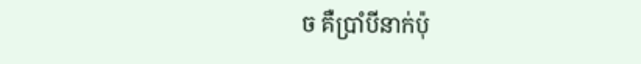ច គឺប្រាំបីនាក់ប៉ុ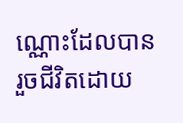ណ្ណោះដែលបានរួចជីវិតដោយ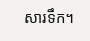សារទឹក។